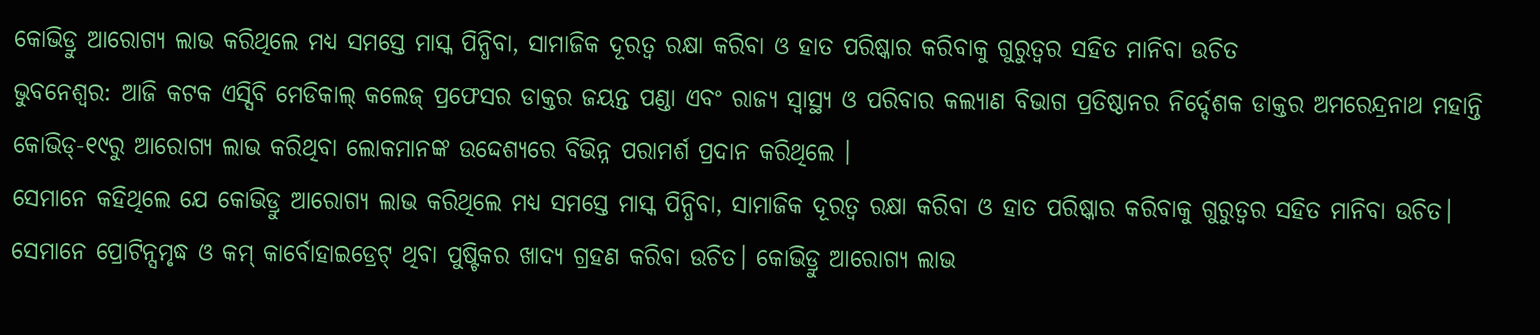କୋଭିଡ୍ରୁ ଆରୋଗ୍ୟ ଲାଭ କରିଥିଲେ ମଧ୍ୟ ସମସ୍ତେ ମାସ୍କ ପିନ୍ଧିବା, ସାମାଜିକ ଦୂରତ୍ୱ ରକ୍ଷା କରିବା ଓ ହାତ ପରିଷ୍କାର କରିବାକୁ ଗୁରୁତ୍ୱର ସହିତ ମାନିବା ଉଚିତ
ଭୁବନେଶ୍ବର: ଆଜି କଟକ ଏସ୍ସିବି ମେଡିକାଲ୍ କଲେଜ୍ ପ୍ରଫେସର ଡାକ୍ତର ଜୟନ୍ତ ପଣ୍ଡା ଏବଂ ରାଜ୍ୟ ସ୍ୱାସ୍ଥ୍ୟ ଓ ପରିବାର କଲ୍ୟାଣ ବିଭାଗ ପ୍ରତିଷ୍ଠାନର ନିର୍ଦ୍ଦେଶକ ଡାକ୍ତର ଅମରେନ୍ଦ୍ରନାଥ ମହାନ୍ତି କୋଭିଡ୍-୧୯ରୁ ଆରୋଗ୍ୟ ଲାଭ କରିଥିବା ଲୋକମାନଙ୍କ ଉଦ୍ଦେଶ୍ୟରେ ବିଭିନ୍ନ ପରାମର୍ଶ ପ୍ରଦାନ କରିଥିଲେ ।
ସେମାନେ କହିଥିଲେ ଯେ କୋଭିଡ୍ରୁ ଆରୋଗ୍ୟ ଲାଭ କରିଥିଲେ ମଧ୍ୟ ସମସ୍ତେ ମାସ୍କ ପିନ୍ଧିବା, ସାମାଜିକ ଦୂରତ୍ୱ ରକ୍ଷା କରିବା ଓ ହାତ ପରିଷ୍କାର କରିବାକୁ ଗୁରୁତ୍ୱର ସହିତ ମାନିବା ଉଚିତ। ସେମାନେ ପ୍ରୋଟିନ୍ସମୃଦ୍ଧ ଓ କମ୍ କାର୍ବୋହାଇଡ୍ରେଟ୍ ଥିବା ପୁଷ୍ଟିକର ଖାଦ୍ୟ ଗ୍ରହଣ କରିବା ଉଚିତ। କୋଭିଡ୍ରୁ ଆରୋଗ୍ୟ ଲାଭ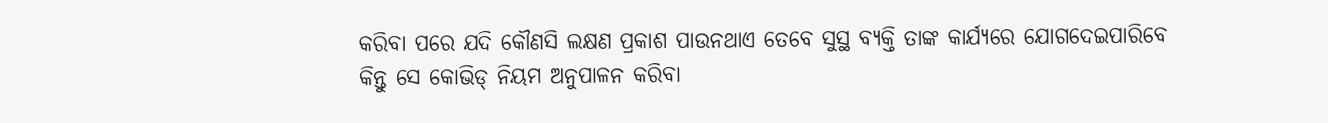କରିବା ପରେ ଯଦି କୌଣସି ଲକ୍ଷଣ ପ୍ରକାଶ ପାଉନଥାଏ ତେବେ ସୁସ୍ଥ ବ୍ୟକ୍ତି ତାଙ୍କ କାର୍ଯ୍ୟରେ ଯୋଗଦେଇପାରିବେ କିନ୍ତୁ ସେ କୋଭିଡ୍ ନିୟମ ଅନୁପାଳନ କରିବା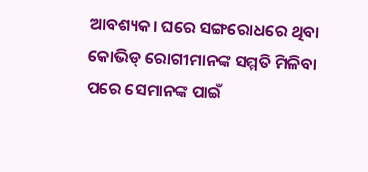ଆବଶ୍ୟକ। ଘରେ ସଙ୍ଗରୋଧରେ ଥିବା କୋଭିଡ୍ ରୋଗୀମାନଙ୍କ ସମ୍ମତି ମିଳିବା ପରେ ସେମାନଙ୍କ ପାଇଁ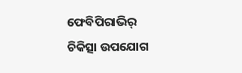ଫେବିପିରାଭିର୍ ଚିକିତ୍ସା ଉପଯୋଗ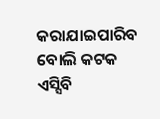କରାଯାଇପାରିବ ବୋଲି କଟକ ଏସ୍ସିବି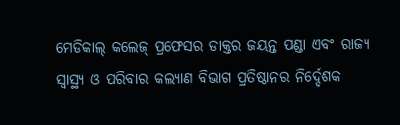ମେଡିକାଲ୍ କଲେଜ୍ ପ୍ରଫେସର ଡାକ୍ତର ଜୟନ୍ତ ପଣ୍ଡା ଏବଂ ରାଜ୍ୟ ସ୍ୱାସ୍ଥ୍ୟ ଓ ପରିବାର କଲ୍ୟାଣ ବିଭାଗ ପ୍ରତିଷ୍ଠାନର ନିର୍ଦ୍ଦେଶକ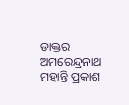ଡାକ୍ତର ଅମରେନ୍ଦ୍ରନାଥ ମହାନ୍ତି ପ୍ରକାଶ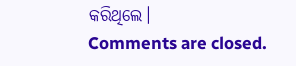କରିଥିଲେ।
Comments are closed.